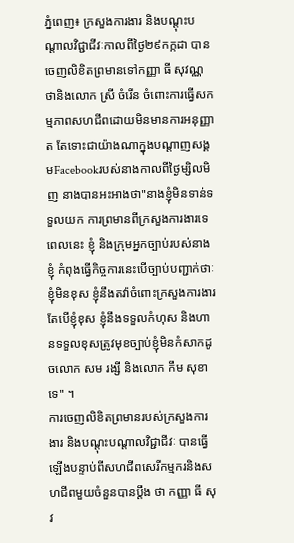ភ្នំពេញ៖ ក្រសួងការងារ និងបណ្តុះបណ្តាលវិជ្ជាជីវៈកាលពីថ្ងៃ២៩កក្កដា បានចេញលិខិតព្រមានទៅកញ្ញា ធី សុវណ្ណថានិងលោក ស្រី ចំរើន ចំពោះការធ្វើសកម្មភាពសហជីពដោយមិនមានការអនុញ្ញាត តែទោះជាយ៉ាងណាក្នុងបណ្តាញសង្គមFacebookរបស់នាងកាលពីថ្ងៃម្សិលមិញ នាងបានអះអាងថា"នាងខ្ញុំមិនទាន់ទទួលយក ការព្រមានពីក្រសួងការងារទេពេលនេះ ខ្ញុំ និងក្រុមអ្នកច្បាប់របស់នាងខ្ញុំ កំពុងធ្វើកិច្ចការនេះបើច្បាប់បញ្ជាក់ថាៈ ខ្ញុំមិនខុស ខ្ញុំនឹងតវ៉ាចំពោះក្រសួងការងារតែបើខ្ញុំខុស ខ្ញុំនឹងទទួលកំហុស និងហានទទួលខុសត្រូវមុខច្បាប់ខ្ញុំមិនកំសាកដូចលោក សម រង្សី និងលោក កឹម សុខា ទេ" ។
ការចេញលិខិតព្រមានរបស់ក្រសួងការងារ និងបណ្តុះបណ្តាលវិជ្ជាជីវៈ បានធ្វើឡើងបន្ទាប់ពីសហជីពសេរីកម្មករនិងសហជីពមួយចំនួនបានប្តឹង ថា កញ្ញា ធី សុវ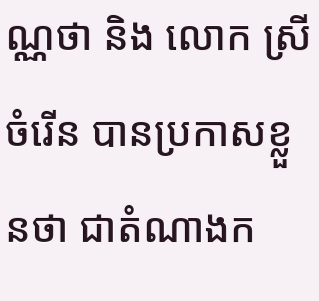ណ្ណថា និង លោក ស្រី ចំរើន បានប្រកាសខ្លួនថា ជាតំណាងក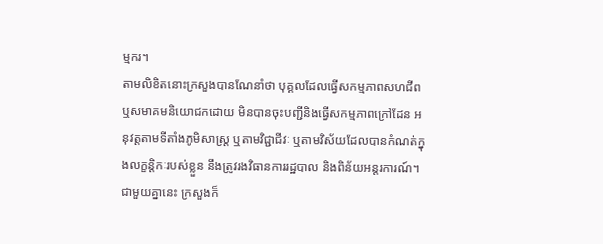ម្មករ។
តាមលិខិតនោះក្រសួងបានណែនាំថា បុគ្គលដែលធ្វើសកម្មភាពសហជីព ឬសមាគមនិយោជកដោយ មិនបានចុះបញ្ជីនិងធ្វើសកម្មភាពក្រៅដែន អនុវត្តតាមទីតាំងភូមិសាស្ត្រ ឬតាមវិជ្ជាជីវៈ ឬតាមវិស័យដែលបានកំណត់ក្នុងលក្ខន្តិកៈរបស់ខ្លួន នឹងត្រូវរងវិធានការរដ្ឋបាល និងពិន័យអន្តរការណ៍។
ជាមួយគ្នានេះ ក្រសួងក៏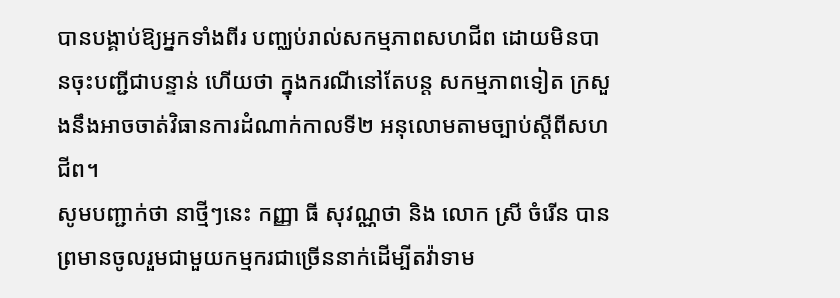បានបង្គាប់ឱ្យអ្នកទាំងពីរ បញ្ឈប់រាល់សកម្មភាពសហជីព ដោយមិនបានចុះបញ្ជីជាបន្ទាន់ ហើយថា ក្នុងករណីនៅតែបន្ត សកម្មភាពទៀត ក្រសួងនឹងអាចចាត់វិធានការដំណាក់កាលទី២ អនុលោមតាមច្បាប់ស្តីពីសហជីព។
សូមបញ្ជាក់ថា នាថ្មីៗនេះ កញ្ញា ធី សុវណ្ណថា និង លោក ស្រី ចំរើន បានព្រមានចូលរួមជាមួយកម្មករជាច្រើននាក់ដើម្បីតវ៉ាទាម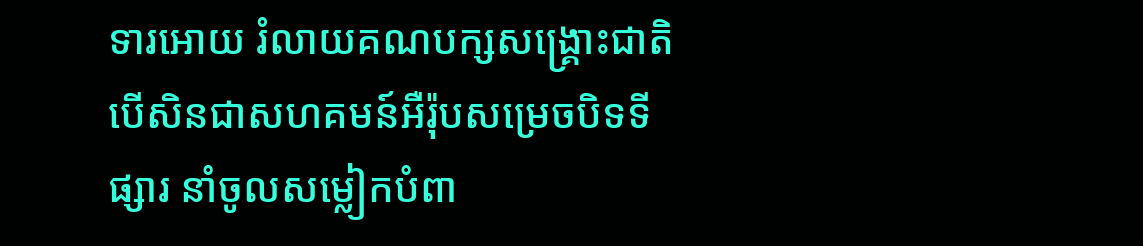ទារអោយ រំលាយគណបក្សសង្គ្រោះជាតិបើសិនជាសហគមន៍អឺរ៉ុបសម្រេចបិទទីផ្សារ នាំចូលសម្លៀកបំពា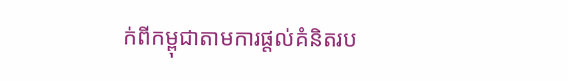ក់ពីកម្ពុជាតាមការផ្តល់គំនិតរប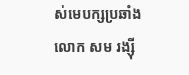ស់មេបក្សប្រឆាំង លោក សម រង្ស៊ី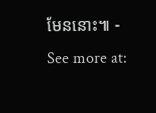មែននោះ៕ - See more at: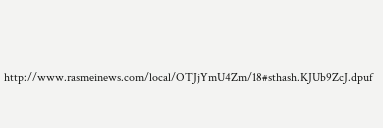http://www.rasmeinews.com/local/OTJjYmU4Zm/18#sthash.KJUb9ZcJ.dpuf